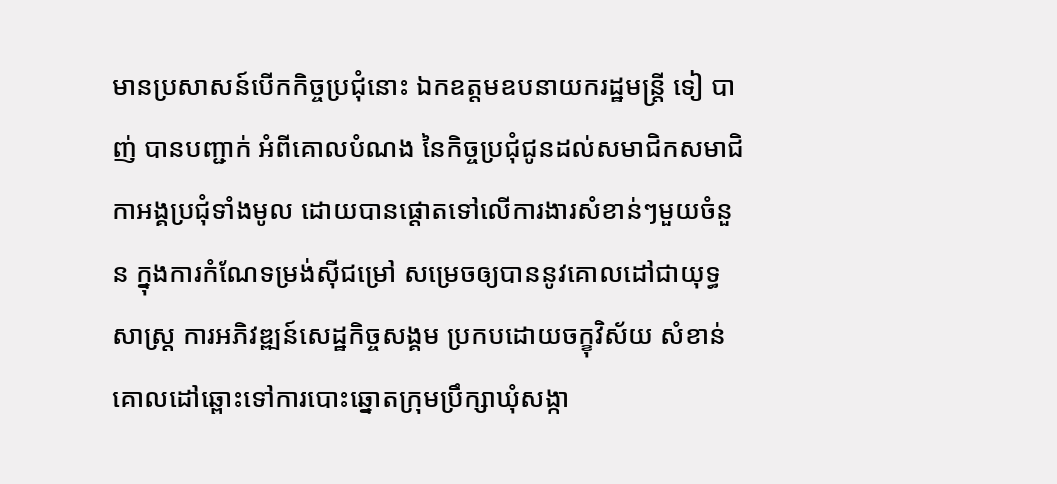មានប្រសាសន៍បើកកិច្ចប្រជុំនោះ ឯកឧត្តមឧបនាយករដ្ឋមន្ត្រី ទៀ បាញ់ បានបញ្ជាក់ អំពីគោលបំណង នៃកិច្ចប្រជុំជូនដល់សមាជិកសមាជិកាអង្គប្រជុំទាំងមូល ដោយបានផ្តោតទៅលើការងារសំខាន់ៗមួយចំនួន ក្នុងការកំណែទម្រង់ស៊ីជម្រៅ សម្រេចឲ្យបាននូវគោលដៅជាយុទ្ធសាស្ត្រ ការអភិវឌ្ឍន៍សេដ្ឋកិច្ចសង្គម ប្រកបដោយចក្ខុវិស័យ សំខាន់គោលដៅឆ្ពោះទៅការបោះឆ្នោតក្រុមប្រឹក្សាឃុំសង្កា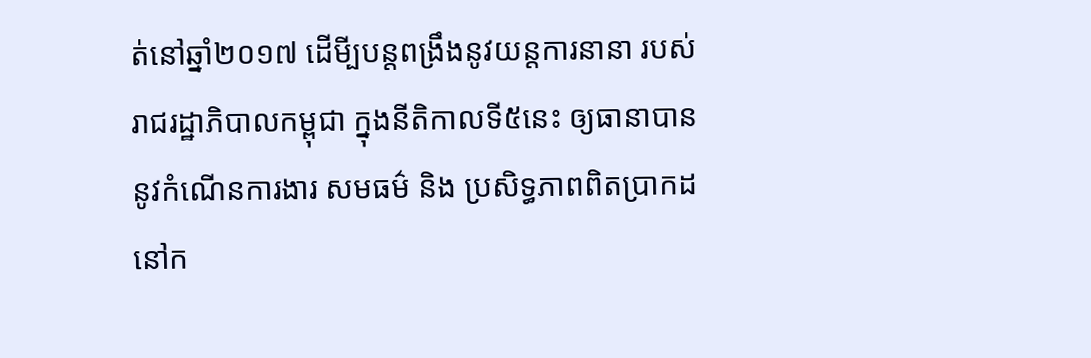ត់នៅឆ្នាំ២០១៧ ដើមី្បបន្តពង្រឹងនូវយន្តការនានា របស់រាជរដ្ឋាភិបាលកម្ពុជា ក្នុងនីតិកាលទី៥នេះ ឲ្យធានាបាននូវកំណើនការងារ សមធម៌ និង ប្រសិទ្ធភាពពិតប្រាកដនៅក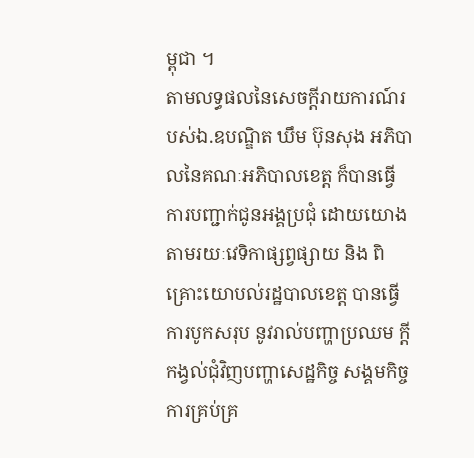ម្ពុជា ។
តាមលទ្ធផលនៃសេចក្តីរាយការណ៍របស់ឯ.ឧបណ្ឌិត ឃឹម ប៊ុនសុង អភិបាលនៃគណៈអភិបាលខេត្ត ក៏បានធ្វើការបញ្ជាក់ជូនអង្គប្រជុំ ដោយយោងតាមរយៈវេទិកាផ្សព្វផ្សាយ និង ពិគ្រោះយោបល់រដ្ឋបាលខេត្ត បានធ្វើការបូកសរុប នូវរាល់បញ្ហាប្រឈម ក្តីកង្វល់ជុំវិញបញ្ហាសេដ្ឋកិច្ច សង្គមកិច្ច ការគ្រប់គ្រ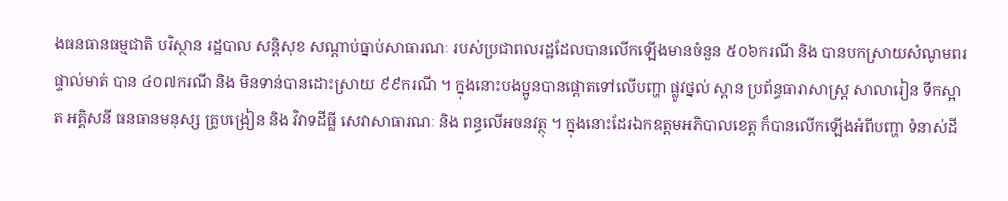ងធនធានធម្មជាតិ បរិស្ថាន រដ្ឋបាល សន្តិសុខ សណ្តាប់ធ្នាប់សាធារណៈ របស់ប្រជាពលរដ្ឋដែលបានលើកឡើងមានចំនួន ៥០៦ករណី និង បានបកស្រាយសំណូមពរផ្ទាល់មាត់ បាន ៤០៧ករណី និង មិនទាន់បានដោះស្រាយ ៩៩ករណី ។ ក្នុងនោះបងប្អូនបានផ្តោតទៅលើបញ្ហា ផ្លូវថ្នល់ ស្ពាន ប្រព័ន្ធធារាសាស្ត្រ សាលារៀន ទឹកស្អាត អគ្គិសនី ធនធានមនុស្ស គ្រូបង្រៀន និង វិវាទដីធ្លី សេវាសាធារណៈ និង ពន្ធលើអចនវត្ថុ ។ ក្នុងនោះដែរឯកឧត្តមអភិបាលខេត្ត ក៏បានលើកឡើងអំពីបញ្ហា ទំនាស់ដី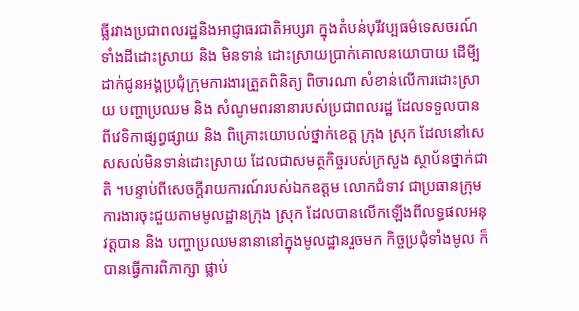ធី្លរវាងប្រជាពលរដ្ឋនិងអាជ្ញាធរជាតិអប្សរា ក្នុងតំបន់បុរីវប្បធម៌ទេសចរណ៍ ទាំងដីដោះស្រាយ និង មិនទាន់ ដោះស្រាយប្រាក់គោលនយោបាយ ដើមី្បដាក់ជូនអង្គប្រជុំក្រុមការងារត្រួតពិនិត្យ ពិចារណា សំខាន់លើការដោះស្រាយ បញ្ហាប្រឈម និង សំណូមពរនានារបស់ប្រជាពលរដ្ឋ ដែលទទួលបានពីវេទិកាផ្សព្វផ្សាយ និង ពិគ្រោះយោបល់ថ្នាក់ខេត្ត ក្រុង ស្រុក ដែលនៅសេសសល់មិនទាន់ដោះស្រាយ ដែលជាសមត្ថកិច្ចរបស់ក្រសួង ស្ថាប័នថ្នាក់ជាតិ ។បន្ទាប់ពីសេចក្តីរាយការណ៍របស់ឯកឧត្តម លោកជំទាវ ជាប្រធានក្រុមការងារចុះជួយតាមមូលដ្ឋានក្រុង ស្រុក ដែលបានលើកឡើងពីលទ្ធផលអនុវត្តបាន និង បញ្ហាប្រឈមនានានៅក្នុងមូលដ្ឋានរួចមក កិច្ចប្រជុំទាំងមូល ក៏បានធ្វើការពិភាក្សា ផ្លាប់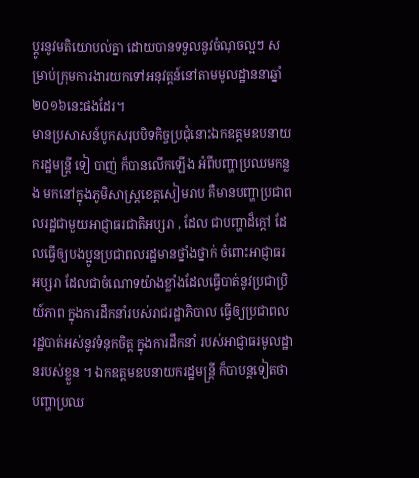ប្តូរនូវមតិយោបល់គ្នា ដោយបានទទួលនូវចំណុចល្អៗ សម្រាប់ក្រុមការងារយកទៅអនុវត្តន៍នៅតាមមូលដ្ឋាននាឆ្នាំ២០១៦នេះផងដែរ។
មានប្រសាសន៍បូកសរុបបិទកិច្ចប្រជុំនោះឯកឧត្តមឧបនាយករដ្ឋមន្ត្រី ទៀ បាញ់ ក៏បានលើកឡើង អំពីបញ្ហាប្រឈមកន្លង មកនៅក្នុងភូមិសាស្ត្រខេត្តសៀមរាប គឺមានបញ្ហាប្រជាពលរដ្ឋជាមួយអាជ្ញាធរជាតិអប្សរា , ដែល ជាបញ្ហាដ៏ក្តៅ ដែលធ្វើឲ្យបងប្អូនប្រជាពលរដ្ឋមានថ្នាំងថ្នាក់ ចំពោះអាជ្ញាធរអប្សរា ដែលជាចំណោទយ៉ាងខ្លាំងដែលធ្វើបាត់នូវប្រជាប្រិយ៍ភាព ក្នុងការដឹកនាំរបស់រាជរដ្ឋាភិបាល ធ្វើឲ្យប្រជាពលរដ្ឋបាត់អស់នូវទំនុកចិត្ត ក្នុងការដឹកនាំ របស់អាជ្ញាធរមូលដ្ឋានរបស់ខ្លួន ។ ឯកឧត្តមឧបនាយករដ្ឋមន្ត្រី ក៏បាបន្តទៀតថា បញ្ហាប្រឈ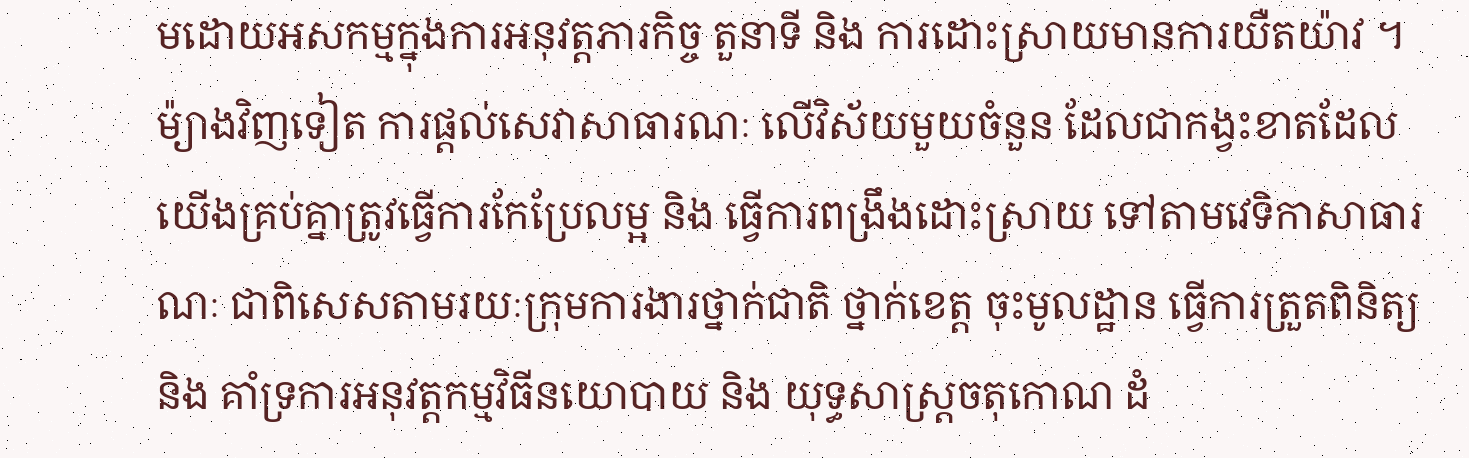មដោយអសកម្មក្នុងការអនុវត្តភារកិច្ច តួនាទី និង ការដោះស្រាយមានការយឺតយ៉ាវ ។ ម៉្យាងវិញទៀត ការផ្តល់សេវាសាធារណៈ លើវិស័យមួយចំនួន ដែលជាកង្វះខាតដែលយើងគ្រប់គ្នាត្រូវធ្វើការកែប្រែលម្អ និង ធ្វើការពង្រឹងដោះស្រាយ ទៅតាមវេទិកាសាធារណៈ ជាពិសេសតាមរយៈក្រុមការងារថ្នាក់ជាតិ ថ្នាក់ខេត្ត ចុះមូលដ្ឋាន ធ្វើការត្រួតពិនិត្យ និង គាំទ្រការអនុវត្តកម្មវិធីនយោបាយ និង យុទ្ធសាស្ត្រចតុកោណ ដំ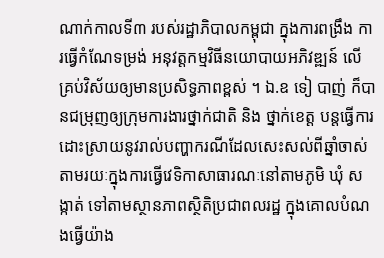ណាក់កាលទី៣ របស់រដ្ឋាភិបាលកម្ពុជា ក្នុងការពង្រឹង ការធ្វើកំណែទម្រង់ អនុវត្តកម្មវិធីនយោបាយអភិវឌ្ឍន៍ លើគ្រប់វិស័យឲ្យមានប្រសិទ្ធភាពខ្ពស់ ។ ឯ.ឧ ទៀ បាញ់ ក៏បានជម្រុញឲ្យក្រុមការងារថ្នាក់ជាតិ និង ថ្នាក់ខេត្ត បន្តធ្វើការដោះស្រាយនូវរាល់បញ្ហាករណីដែលសេះសល់ពីឆ្នាំចាស់ តាមរយៈក្នុងការធ្វើវេទិកាសាធារណៈនៅតាមភូមិ ឃុំ សង្កាត់ ទៅតាមស្ថានភាពស្ថិតិប្រជាពលរដ្ឋ ក្នុងគោលបំណងធ្វើយ៉ាង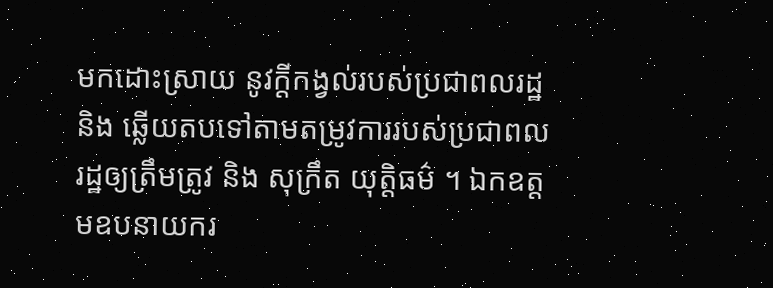មកដោះស្រាយ នូវក្តីកង្វល់របស់ប្រជាពលរដ្ឋ និង ឆ្លើយតបទៅតាមតម្រូវការរបស់ប្រជាពលរដ្ឋឲ្យត្រឹមត្រូវ និង សុក្រឹត យុត្តិធម៌ ។ ឯកឧត្តមឧបនាយករ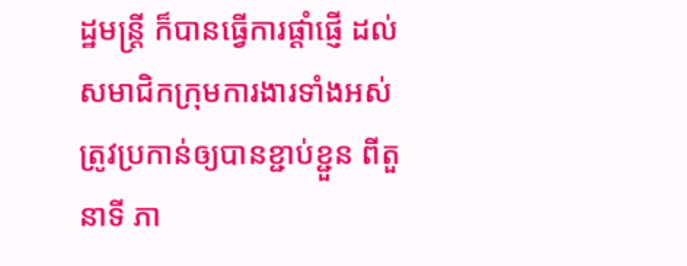ដ្ឋមន្ត្រី ក៏បានធ្វើការផ្តាំផ្ញើ ដល់សមាជិកក្រុមការងារទាំងអស់ ត្រូវប្រកាន់ឲ្យបានខ្ជាប់ខ្ជួន ពីតួនាទី ភា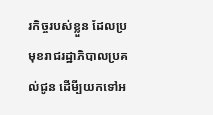រកិច្ចរបស់ខ្លួន ដែលប្រមុខរាជរដ្ឋាភិបាលប្រគល់ជូន ដើមី្បយកទៅអ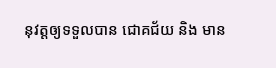នុវត្តឲ្យទទួលបាន ជោគជ័យ និង មាន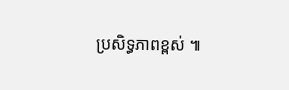ប្រសិទ្ធភាពខ្ពស់ ៕